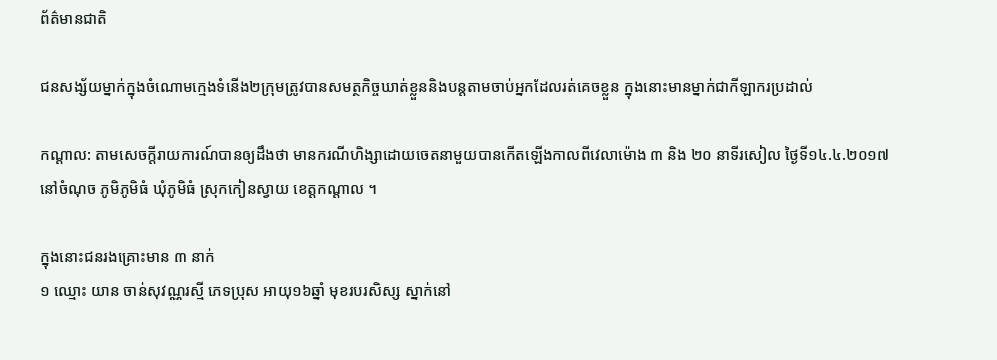ព័ត៌មានជាតិ

ជនសង្ស័យម្នាក់ក្នុងចំណោមក្មេងទំនើង២ក្រុមត្រូវបានសមត្ថកិច្ចឃាត់ខ្លួននិងបន្តតាមចាប់អ្នកដែលរត់គេចខ្លួន ក្នុងនោះមានម្នាក់ជាកីឡាករប្រដាល់

កណ្តាល: តាមសេចក្តីរាយការណ៍បានឲ្យដឹងថា មានករណីហិង្សាដោយចេតនាមួយបានកើតឡើងកាលពីវេលាម៉ោង ៣ និង ២០ នាទីរសៀល ថ្ងៃទី១៤.៤.២០១៧ នៅចំណុច ភូមិភូមិធំ ឃុំភូមិធំ ស្រុកកៀនស្វាយ ខេត្តកណ្តាល ។

ក្នុងនោះជនរងគ្រោះមាន ៣ នាក់
១ ឈ្មោះ យាន ចាន់សុវណ្ណរស្មី ភេទប្រុស អាយុ១៦ឆ្នាំ មុខរបរសិស្ស ស្នាក់នៅ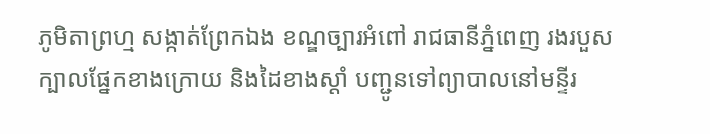ភូមិតាព្រហ្ម សង្កាត់ព្រែកឯង ខណ្ឌច្បារអំពៅ រាជធានីភ្នំពេញ រងរបួសក្បាលផ្នែកខាងក្រោយ និងដៃខាងស្តាំ បញ្ជូនទៅព្យាបាលនៅមន្ទីរ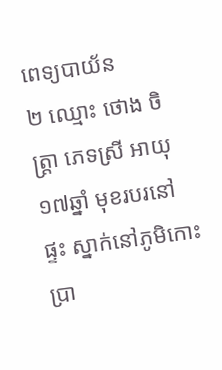ពេទ្យបាយ័ន
២ ឈ្មោះ ថោង ចិត្ត្រា ភេទស្រី អាយុ១៧ឆ្នាំ មុខរបរនៅផ្ទះ ស្នាក់នៅភូមិកោះប្រា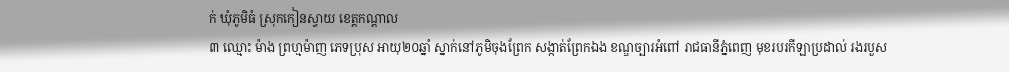ក់ ឃុំភូមិធំ ស្រុកកៀនស្វាយ ខេត្តកណ្តាល
៣ ឈ្មោះ ម៉ាង ព្រហ្មម៉ាញ ភេទប្រុស អាយុ២០ឆ្នាំ ស្នាក់នៅភូមិចុងព្រែក សង្កាត់ព្រែកឯង ខណ្ឌច្បារអំពៅ រាជធានីភ្នំពេញ មុខរបរកីឡាប្រដាល់ រងរបួស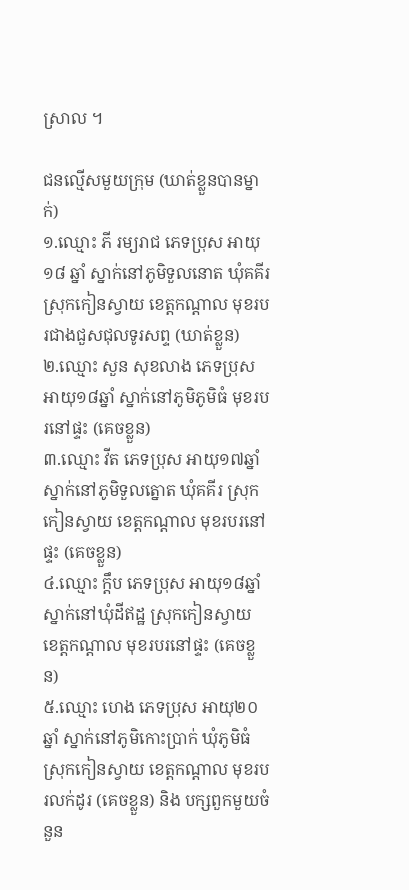ស្រាល ។

ជនល្មើសមួយក្រុម (ឃាត់ខ្លួនបានម្នាក់)
១.ឈ្មោះ ភី រម្យរាជ ភេទប្រុស អាយុ១៨ ឆ្នាំ ស្នាក់នៅភូមិទួលនោត ឃុំគគីរ ស្រុកកៀនស្វាយ ខេត្តកណ្តាល មុខរបរជាងជួសជុលទូរសព្ទ (ឃាត់ខ្លួន)
២.ឈ្មោះ សួន សុខលាង ភេទប្រុស អាយុ១៨ឆ្នាំ ស្នាក់នៅភូមិភូមិធំ មុខរបរនៅផ្ទះ (គេចខ្លួន)
៣.ឈ្មោះ វីត ភេទប្រុស អាយុ១៧ឆ្នាំ ស្នាក់នៅភូមិទួលត្នោត ឃុំគគីរ ស្រុកកៀនស្វាយ ខេត្តកណ្តាល មុខរបរនៅផ្ទះ (គេចខ្លួន)
៤.ឈ្មោះ ក្តឹប ភេទប្រុស អាយុ១៨ឆ្នាំ ស្នាក់នៅឃុំដីឥដ្ឋ ស្រុកកៀនស្វាយ ខេត្តកណ្តាល មុខរបរនៅផ្ទះ (គេចខ្លួន)
៥.ឈ្មោះ ហេង ភេទប្រុស អាយុ២០ឆ្នាំ ស្នាក់នៅភូមិកោះប្រាក់ ឃុំភូមិធំ ស្រុកកៀនស្វាយ ខេត្តកណ្តាល មុខរបរលក់ដូរ (គេចខ្លួន) និង បក្សពួកមួយចំនួន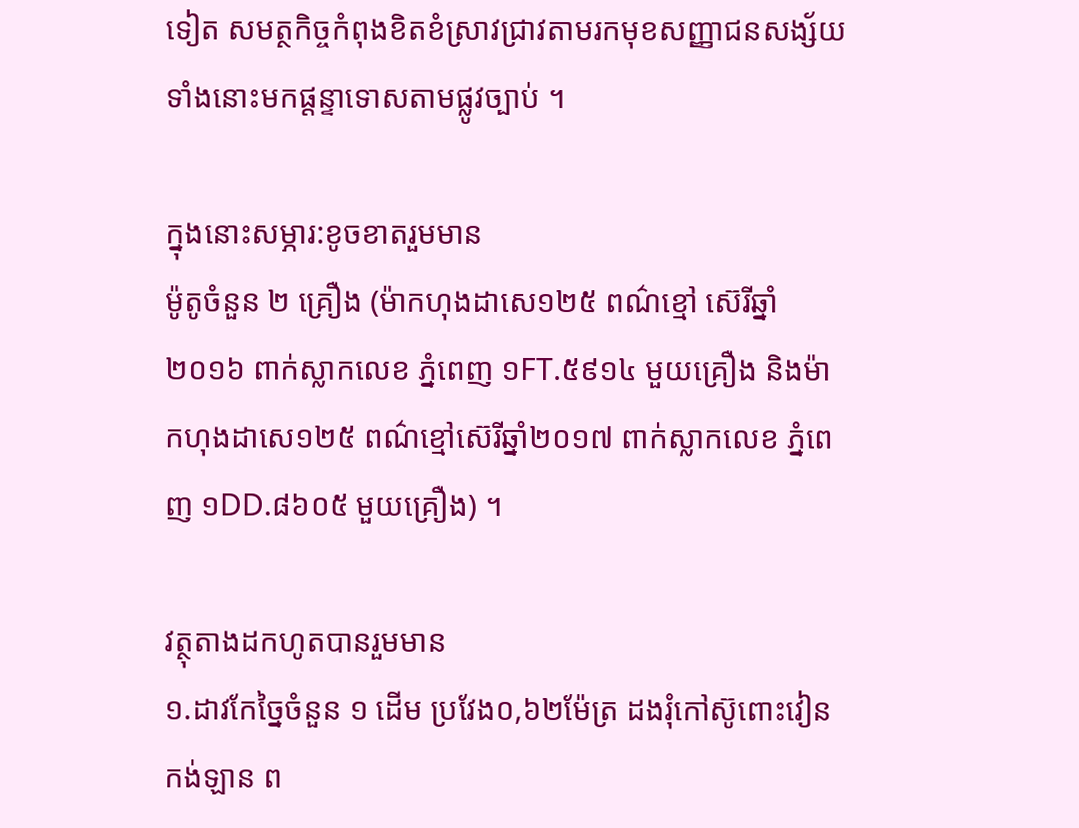ទៀត សមត្ថកិច្ចកំពុងខិតខំស្រាវជ្រាវតាមរកមុខសញ្ញាជនសង្ស័យទាំងនោះមកផ្តន្ទាទោសតាមផ្លូវច្បាប់ ។

ក្នុងនោះសម្ភារ:ខូចខាតរួមមាន
ម៉ូតូចំនួន ២ គ្រឿង (ម៉ាកហុងដាសេ១២៥ ពណ៌ខ្មៅ ស៊េរីឆ្នាំ២០១៦ ពាក់ស្លាកលេខ ភ្នំពេញ ១FT.៥៩១៤ មួយគ្រឿង និងម៉ាកហុងដាសេ១២៥ ពណ៌ខ្មៅស៊េរីឆ្នាំ២០១៧ ពាក់ស្លាកលេខ ភ្នំពេញ ១DD.៨៦០៥ មួយគ្រឿង) ។

វត្ថុតាងដកហូតបានរួមមាន
១.ដាវកែច្នៃចំនួន ១ ដើម ប្រវែង០,៦២ម៉ែត្រ ដងរុំកៅស៊ូពោះវៀនកង់ឡាន ព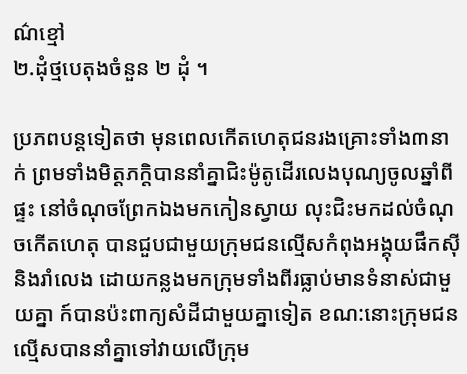ណ៌ខ្មៅ
២.ដុំថ្មបេតុងចំនួន ២ ដុំ ។

ប្រភពបន្តទៀតថា មុនពេលកើតហេតុជនរងគ្រោះទាំង៣នាក់ ព្រមទាំងមិត្តភក្តិបាននាំគ្នាជិះម៉ូតូដើរលេងបុណ្យចូលឆ្នាំពីផ្ទះ នៅចំណុចព្រែកឯងមកកៀនស្វាយ លុះជិះមកដល់ចំណុចកើតហេតុ បានជួបជាមួយក្រុមជនល្មើសកំពុងអង្គុយផឹកសុី និងរាំលេង ដោយកន្លងមកក្រុមទាំងពីរធ្លាប់មានទំនាស់ជាមួយគ្នា ក៍បានប៉ះពាក្យសំដីជាមួយគ្នាទៀត ខណ:នោះក្រុមជនល្មើសបាននាំគ្នាទៅវាយលើក្រុម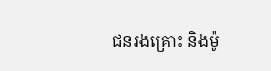ជនរងគ្រោះ និងម៉ូ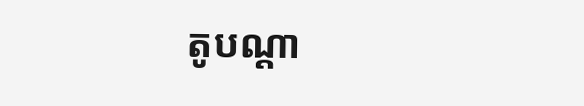តូបណ្តា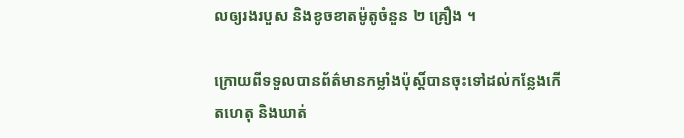លឲ្យរងរបួស និងខូចខាតម៉ូតូចំនួន ២ គ្រឿង ។

ក្រោយពីទទួលបានព័ត៌មានកម្លាំងប៉ុស្តិ៍បានចុះទៅដល់កន្លែងកើតហេតុ និងឃាត់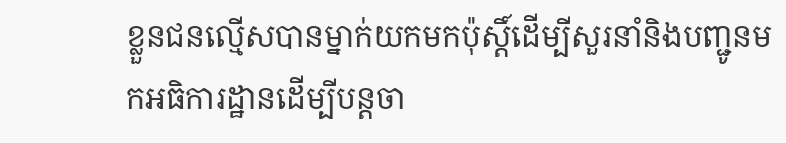ខ្លួនជនល្មើសបានម្នាក់យកមកប៉ុស្តិ៍ដើម្បីសួរនាំនិងបញ្ជូនមកអធិការដ្ឋានដើម្បីបន្តចា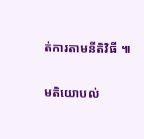ត់ការតាមនីតិវិធី ៕

មតិយោបល់